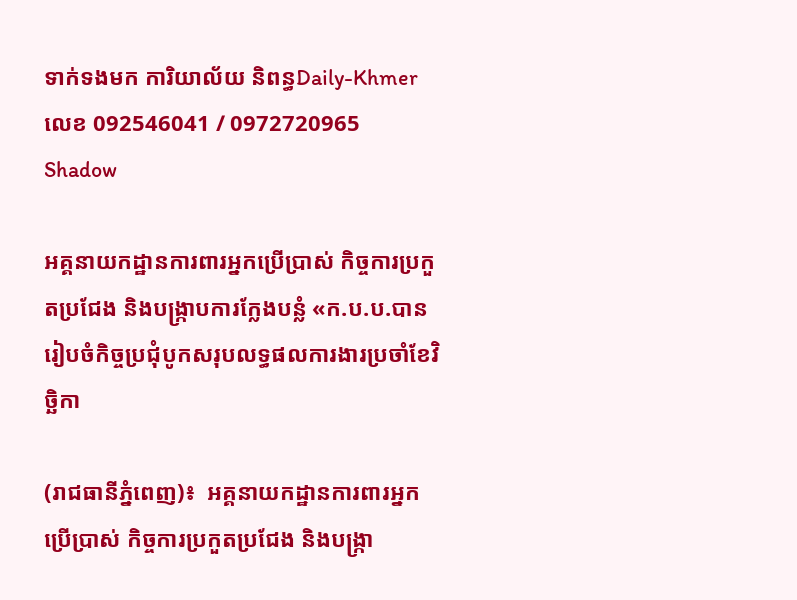ទាក់ទងមក ការិយាល័យ និពន្ធDaily-Khmer លេខ 092546041 / 0972720965
Shadow

អគ្គនាយកដ្ឋានការពារអ្នកប្រើប្រាស់ កិច្ចការប្រកួតប្រជែង និងបង្រ្កាបការក្លែងបន្លំ «ក.ប.ប.បានរៀបចំកិច្ចប្រជុំបូកសរុបលទ្ធផលការងារប្រចាំខែវិច្ឆិកា

(រាជធានីភ្នំពេញ)៖  អគ្គនាយកដ្ឋានការពារអ្នកប្រើប្រាស់ កិច្ចការប្រកួតប្រជែង និងបង្រ្កា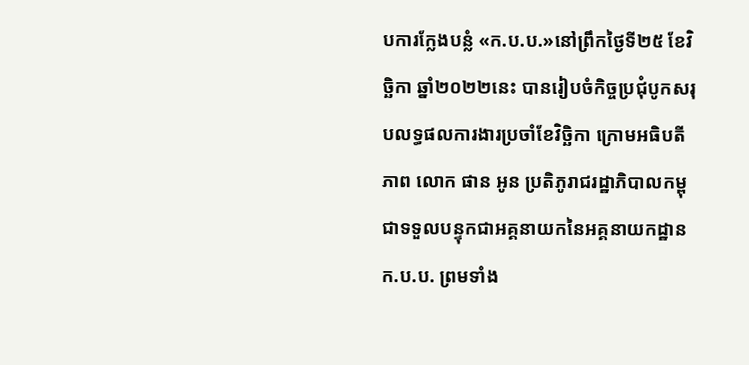បការក្លែងបន្លំ «ក.ប.ប.»នៅព្រឹកថ្ងៃទី២៥ ខែវិច្ឆិកា ឆ្នាំ២០២២នេះ បានរៀបចំកិច្ចប្រជុំបូកសរុបលទ្ធផលការងារប្រចាំខែវិច្ឆិកា ក្រោមអធិបតីភាព លោក ផាន អូន ប្រតិភូរាជរដ្ឋាភិបាលកម្ពុជាទទួលបន្ទុកជាអគ្គនាយកនៃអគ្គនាយកដ្ឋាន ក.ប.ប. ព្រមទាំង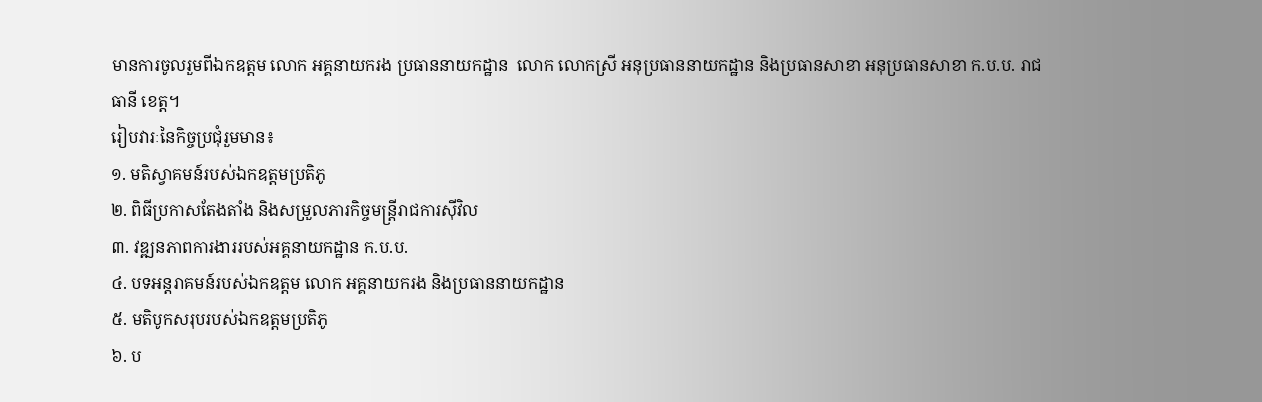មានការចូលរួមពីឯកឧត្ដម លោក អគ្គនាយករង ប្រធាននាយកដ្ឋាន  លោក លោកស្រី អនុប្រធាននាយកដ្ឋាន និងប្រធានសាខា អនុប្រធានសាខា ក.ប.ប. រាជធានី ខេត្ត។
រៀបវារៈនៃកិច្ចប្រជុំរួមមាន៖
១. មតិស្វាគមន៍របស់ឯកឧត្ដមប្រតិភូ
២. ពិធីប្រកាសតែងតាំង និងសម្រួលភារកិច្ចមន្រ្តីរាជការស៊ីវិល
៣. វឌ្ឍនភាពការងាររបស់អគ្គនាយកដ្ឋាន ក.ប.ប.
៤. បទអន្តរាគមន៍របស់ឯកឧត្ដម លោក អគ្គនាយករង និងប្រធាននាយកដ្ឋាន
៥. មតិបូកសរុបរបស់ឯកឧត្ដមប្រតិភូ
៦. ប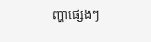ញ្ហាផ្សេងៗ